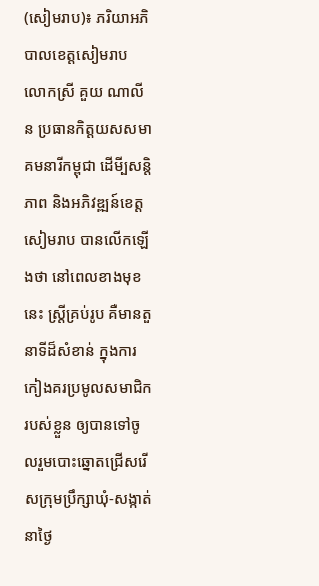(សៀមរាប)៖ ភរិយាអភិបាលខេត្តសៀមរាប លោកស្រី គួយ ណាលីន ប្រធានកិត្តយសសមាគមនារីកម្ពុជា ដើមី្បសន្តិភាព និងអភិវឌ្ឍន៍ខេត្តសៀមរាប បានលើកឡើងថា នៅពេលខាងមុខនេះ ស្ត្រីគ្រប់រូប គឺមានតួនាទីដ៏សំខាន់ ក្នុងការកៀងគរប្រមូលសមាជិករបស់ខ្លួន ឲ្យបានទៅចូលរួមបោះឆ្នោតជ្រើសរើសក្រុមប្រឹក្សាឃុំ-សង្កាត់ នាថ្ងៃ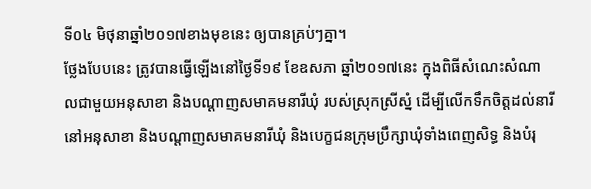ទី០៤ មិថុនាឆ្នាំ២០១៧ខាងមុខនេះ ឲ្យបានគ្រប់ៗគ្នា។
ថ្លែងបែបនេះ ត្រូវបានធ្វើឡើងនៅថ្ងៃទី១៩ ខែឧសភា ឆ្នាំ២០១៧នេះ ក្នុងពិធីសំណេះសំណាលជាមួយអនុសាខា និងបណ្តាញសមាគមនារីឃុំ របស់ស្រុកស្រីស្នំ ដើម្បីលើកទឹកចិត្ដដល់នារី នៅអនុសាខា និងបណ្តាញសមាគមនារីឃុំ និងបេក្ខជនក្រុមប្រឹក្សាឃុំទាំងពេញសិទ្ធ និងបំរុ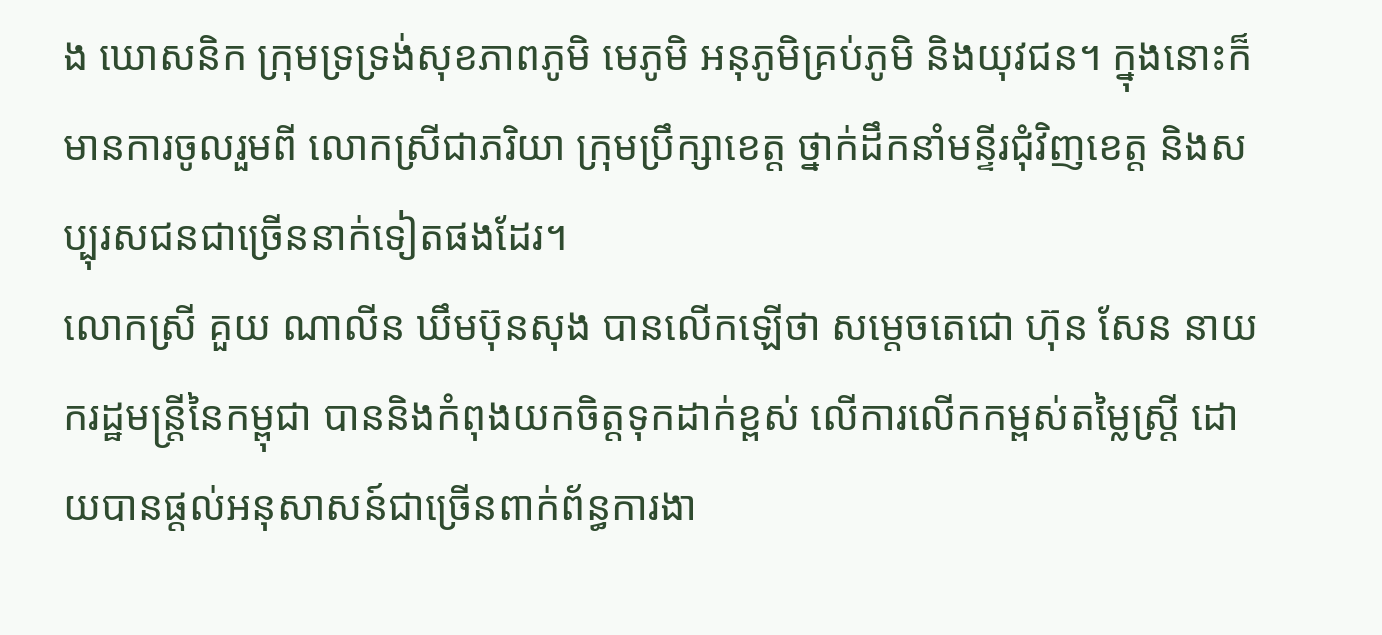ង ឃោសនិក ក្រុមទ្រទ្រង់សុខភាពភូមិ មេភូមិ អនុភូមិគ្រប់ភូមិ និងយុវជន។ ក្នុងនោះក៏មានការចូលរួមពី លោកស្រីជាភរិយា ក្រុមប្រឹក្សាខេត្ត ថ្នាក់ដឹកនាំមន្ទីរជុំវិញខេត្ត និងសប្បុរសជនជាច្រើននាក់ទៀតផងដែរ។
លោកស្រី គួយ ណាលីន ឃឹមប៊ុនសុង បានលើកឡើថា សម្តេចតេជោ ហ៊ុន សែន នាយករដ្ឋមន្ត្រីនៃកម្ពុជា បាននិងកំពុងយកចិត្តទុកដាក់ខ្ពស់ លើការលើកកម្ពស់តម្លៃស្ត្រី ដោយបានផ្តល់អនុសាសន៍ជាច្រើនពាក់ព័ន្ធការងា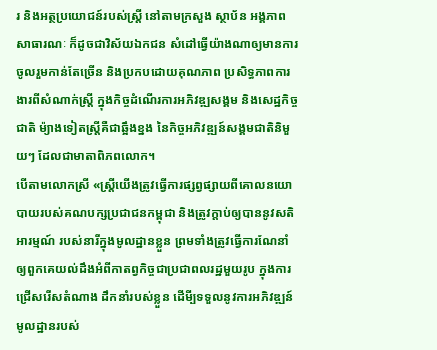រ និងអត្ថប្រយោជន៍របស់ស្ត្រី នៅតាមក្រសួង ស្ថាប័ន អង្គភាពសាធារណៈ ក៏ដូចជាវិស័យឯកជន សំដៅធ្វើយ៉ាងណាឲ្យមានការចូលរួមកាន់តែច្រើន និងប្រកបដោយគុណភាព ប្រសិទ្ធភាពការងារពីសំណាក់ស្ត្រី ក្នុងកិច្ចដំណើរការអភិវឌ្ឍសង្គម និងសេដ្ឋកិច្ចជាតិ ម៉្យាងទៀតស្ត្រីគឺជាឆ្អឹងខ្នង នៃកិច្ចអភិវឌ្ឍន៍សង្គមជាតិនិមួយៗ ដែលជាមាតាពិភពលោក។
បើតាមលោកស្រី «ស្ត្រីយើងត្រូវធ្វើការផ្សព្វផ្សាយពីគោលនយោបាយរបស់គណបក្សប្រជាជនកម្ពុជា និងត្រូវក្តាប់ឲ្យបាននូវសតិអារម្មណ៍ របស់នារីក្នុងមូលដ្ឋានខ្លួន ព្រមទាំងត្រូវធ្វើការណែនាំ ឲ្យពួកគេយល់ដឹងអំពីកាតព្វកិច្ចជាប្រជាពលរដ្ឋមួយរូប ក្នុងការជ្រើសរើសតំណាង ដឹកនាំរបស់ខ្លួន ដើមី្បទទួលនូវការអភិវឌ្ឍន៍មូលដ្ឋានរបស់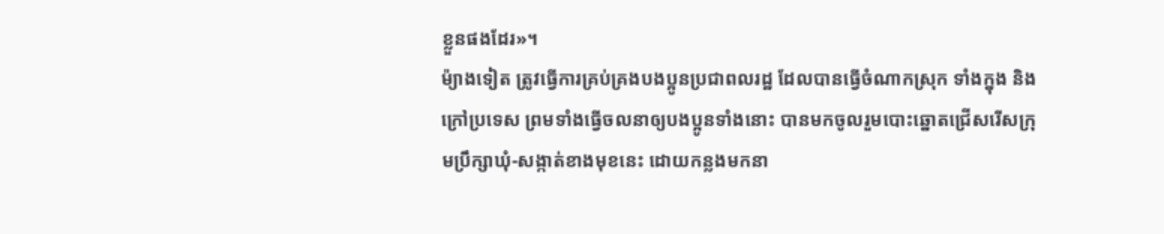ខ្លួនផងដែរ»។
ម៉្យាងទៀត ត្រូវធ្វើការគ្រប់គ្រងបងប្អូនប្រជាពលរដ្ឋ ដែលបានធ្វើចំណាកស្រុក ទាំងក្នុង និងក្រៅប្រទេស ព្រមទាំងធ្វើចលនាឲ្យបងប្អូនទាំងនោះ បានមកចូលរួមបោះឆ្នោតជ្រើសរើសក្រុមប្រឹក្សាឃុំ-សង្កាត់ខាងមុខនេះ ដោយកន្លងមកនា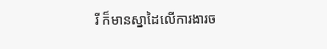រី ក៏មានស្នាដៃលើការងារច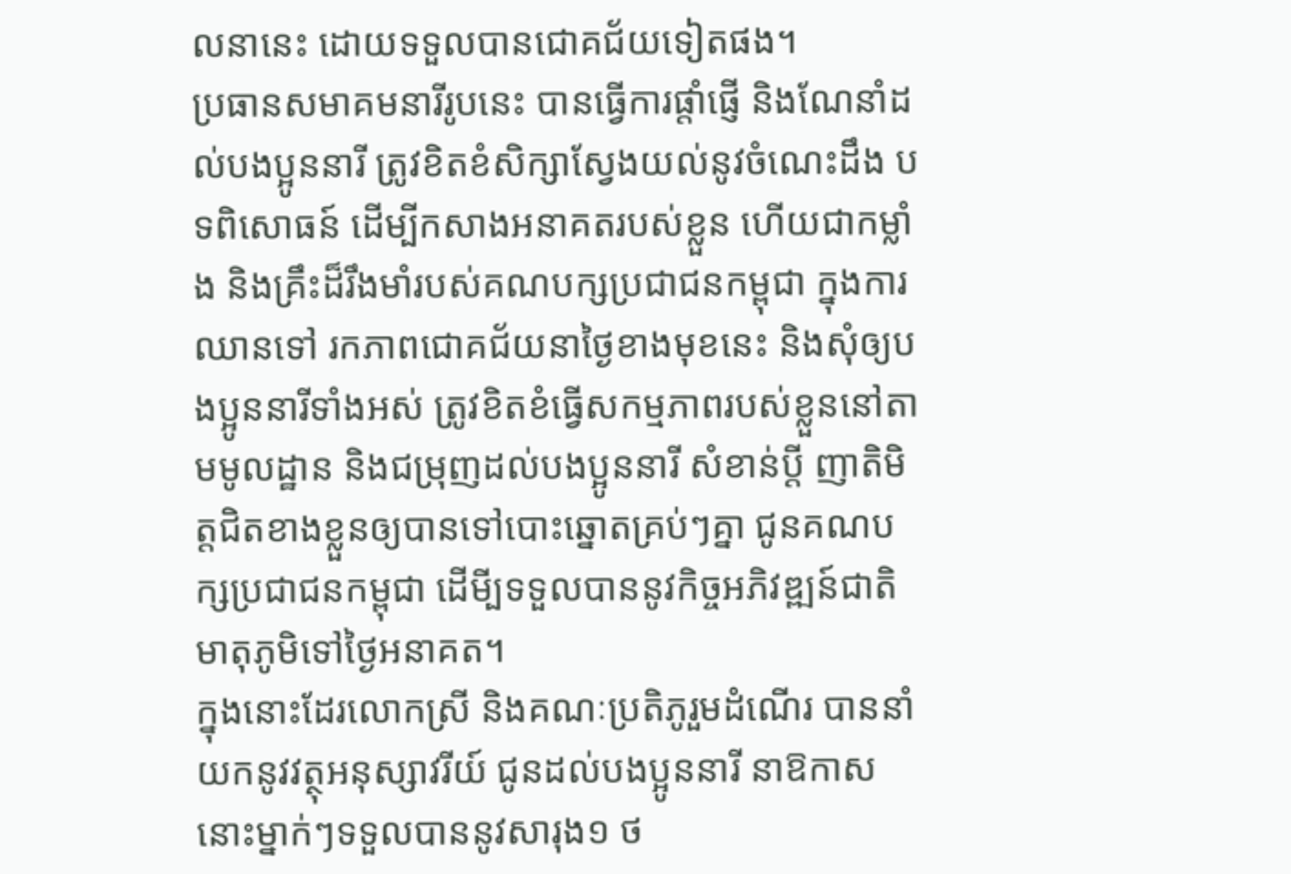លនានេះ ដោយទទួលបានជោគជ័យទៀតផង។
ប្រធានសមាគមនារីរូបនេះ បានធ្វើការផ្តាំផ្ញើ និងណែនាំដល់បងប្អូននារី ត្រូវខិតខំសិក្សាស្វែងយល់នូវចំណេះដឹង បទពិសោធន៍ ដើម្បីកសាងអនាគតរបស់ខ្លួន ហើយជាកម្លាំង និងគ្រឹះដ៏រឹងមាំរបស់គណបក្សប្រជាជនកម្ពុជា ក្នុងការឈានទៅ រកភាពជោគជ័យនាថ្ងៃខាងមុខនេះ និងសុំឲ្យបងប្អូននារីទាំងអស់ ត្រូវខិតខំធ្វើសកម្មភាពរបស់ខ្លួននៅតាមមូលដ្ឋាន និងជម្រុញដល់បងប្អូននារី សំខាន់ប្តី ញាតិមិត្តជិតខាងខ្លួនឲ្យបានទៅបោះឆ្នោតគ្រប់ៗគ្នា ជូនគណបក្សប្រជាជនកម្ពុជា ដើមី្បទទួលបាននូវកិច្ចអភិវឌ្ឍន៍ជាតិមាតុភូមិទៅថ្ងៃអនាគត។
ក្នុងនោះដែរលោកស្រី និងគណៈប្រតិភូរួមដំណើរ បាននាំយកនូវវត្ថុអនុស្សាវរីយ៍ ជូនដល់បងប្អូននារី នាឱកាសនោះម្នាក់ៗទទួលបាននូវសារុង១ ថ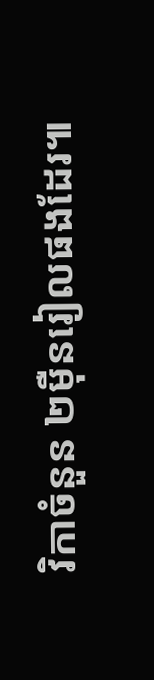វិកាចំនួន ២ម៉ឺនរៀលផងដែរ៕